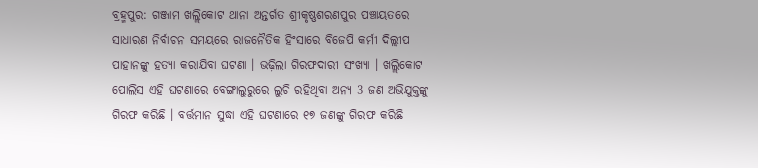ବ୍ରହ୍ମପୁର: ଗଞ୍ଜାମ ଖଲ୍ଲିକୋଟ ଥାନା ଅନ୍ତର୍ଗତ ଶ୍ରୀକୃଷ୍ଣଶରଣପୁର ପଞ୍ଚାୟତରେ ସାଧାରଣ ନିର୍ବାଚନ ସମୟରେ ରାଜନୈତିକ ହିଂସାରେ ବିଜେପି କର୍ମୀ ଦିଲ୍ଲୀପ ପାହାନଙ୍କୁ ହତ୍ୟା କରାଯିବା ଘଟଣା । ଭଢ଼ିଲା ଗିରଫଦାରୀ ସଂଖ୍ୟା । ଖଲ୍ଲିକୋଟ ପୋଲିସ ଏହି ଘଟଣାରେ ବେଙ୍ଗାଲୁରୁରେ ଲୁଚି ରହିଥିବା ଅନ୍ୟ 3 ଜଣ ଅଭିଯୁକ୍ତଙ୍କୁ ଗିରଫ କରିଛି । ବର୍ତ୍ତମାନ ସୁଦ୍ଧା ଏହି ଘଟଣାରେ ୧୭ ଜଣଙ୍କୁ ଗିରଫ କରିଛି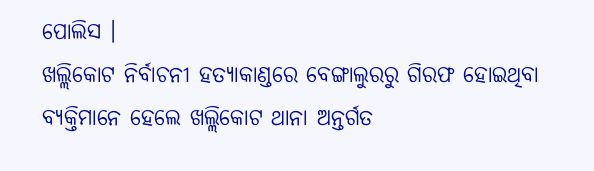ପୋଲିସ ।
ଖଲ୍ଲିକୋଟ ନିର୍ବାଚନୀ ହତ୍ୟାକାଣ୍ଡରେ ବେଙ୍ଗାଲୁରରୁ ଗିରଫ ହୋଇଥିବା ବ୍ୟକ୍ତିମାନେ ହେଲେ ଖଲ୍ଲିକୋଟ ଥାନା ଅନ୍ତର୍ଗତ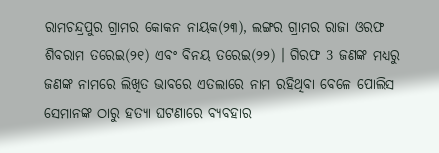ରାମଚନ୍ଦ୍ରପୁର ଗ୍ରାମର କୋକନ ନାୟକ(୨୩), ଲଙ୍ଗର ଗ୍ରାମର ରାଜା ଓରଫ ଶିବରାମ ତରେଇ(୨୧) ଏବଂ ବିନୟ ତରେଇ(୨୨) । ଗିରଫ 3 ଜଣଙ୍କ ମଧ୍ୟରୁ ଜଣଙ୍କ ନାମରେ ଲିଖିତ ଭାବରେ ଏତଲାରେ ନାମ ରହିଥିବା ବେଳେ ପୋଲିସ ସେମାନଙ୍କ ଠାରୁ ହତ୍ୟା ଘଟଣାରେ ବ୍ୟବହାର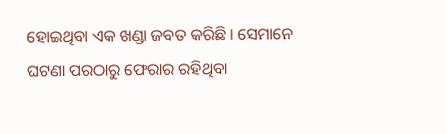ହୋଇଥିବା ଏକ ଖଣ୍ଡା ଜବତ କରିଛି । ସେମାନେ ଘଟଣା ପରଠାରୁ ଫେରାର ରହିଥିବା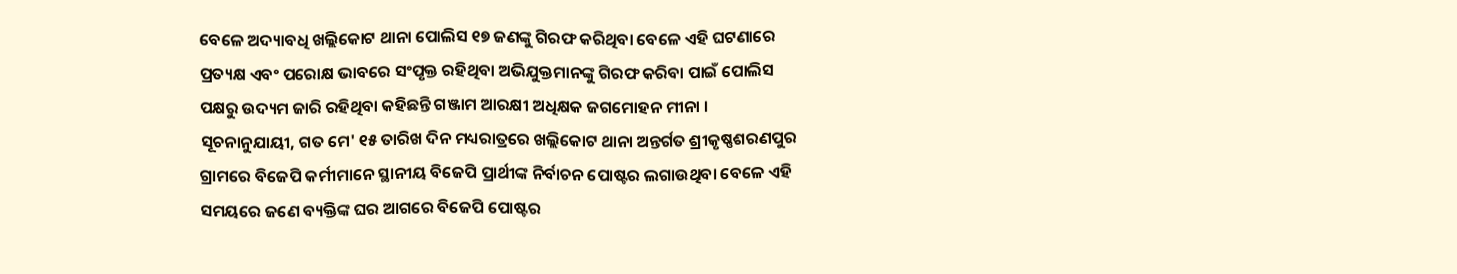ବେଳେ ଅଦ୍ୟାବଧି ଖଲ୍ଲିକୋଟ ଥାନା ପୋଲିସ ୧୭ ଜଣଙ୍କୁ ଗିରଫ କରିଥିବା ବେଳେ ଏହି ଘଟଣାରେ ପ୍ରତ୍ୟକ୍ଷ ଏବଂ ପରୋକ୍ଷ ଭାବରେ ସଂପୃକ୍ତ ରହିଥିବା ଅଭିଯୁକ୍ତମାନଙ୍କୁ ଗିରଫ କରିବା ପାଇଁ ପୋଲିସ ପକ୍ଷରୁ ଉଦ୍ୟମ ଜାରି ରହିଥିବା କହିଛନ୍ତି ଗଞ୍ଜାମ ଆରକ୍ଷୀ ଅଧିକ୍ଷକ ଜଗମୋହନ ମୀନା ।
ସୂଚନାନୁଯାୟୀ, ଗତ ମେ' ୧୫ ତାରିଖ ଦିନ ମଧ୍ୟରାତ୍ରରେ ଖଲ୍ଲିକୋଟ ଥାନା ଅନ୍ତର୍ଗତ ଶ୍ରୀକୃଷ୍ଣଶରଣପୁର ଗ୍ରାମରେ ବିଜେପି କର୍ମୀମାନେ ସ୍ଥାନୀୟ ବିଜେପି ପ୍ରାର୍ଥୀଙ୍କ ନିର୍ବାଚନ ପୋଷ୍ଟର ଲଗାଉଥିବା ବେଳେ ଏହି ସମୟରେ ଜଣେ ବ୍ୟକ୍ତିଙ୍କ ଘର ଆଗରେ ବିଜେପି ପୋଷ୍ଟର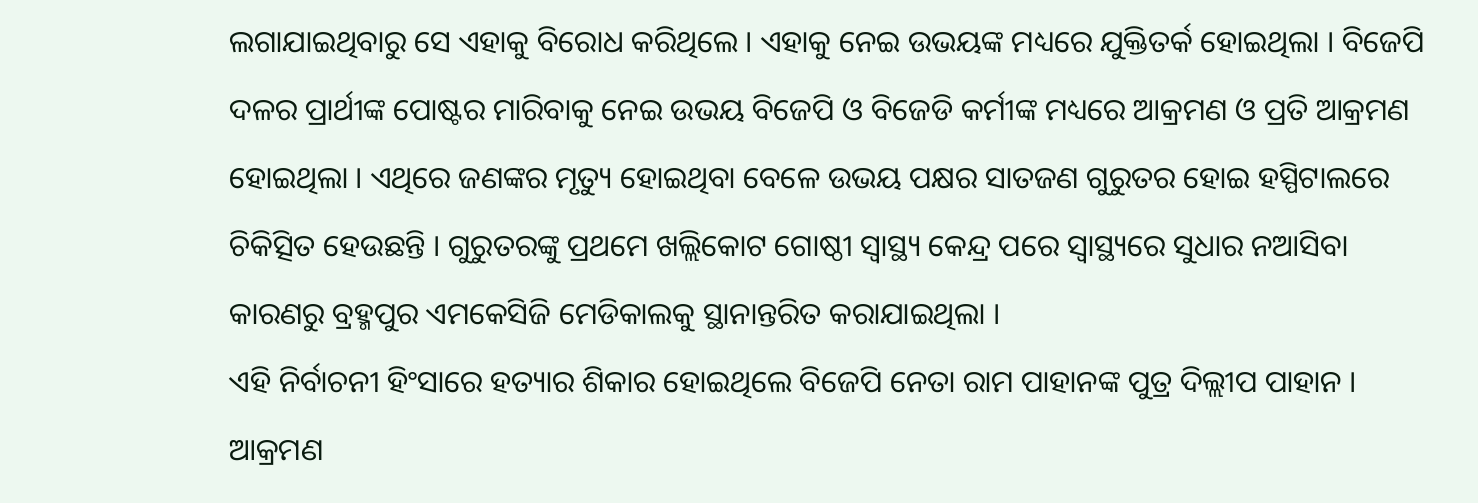ଲଗାଯାଇଥିବାରୁ ସେ ଏହାକୁ ବିରୋଧ କରିଥିଲେ । ଏହାକୁ ନେଇ ଉଭୟଙ୍କ ମଧ୍ୟରେ ଯୁକ୍ତିତର୍କ ହୋଇଥିଲା । ବିଜେପି ଦଳର ପ୍ରାର୍ଥୀଙ୍କ ପୋଷ୍ଟର ମାରିବାକୁ ନେଇ ଉଭୟ ବିଜେପି ଓ ବିଜେଡି କର୍ମୀଙ୍କ ମଧ୍ୟରେ ଆକ୍ରମଣ ଓ ପ୍ରତି ଆକ୍ରମଣ ହୋଇଥିଲା । ଏଥିରେ ଜଣଙ୍କର ମୃତ୍ୟୁ ହୋଇଥିବା ବେଳେ ଉଭୟ ପକ୍ଷର ସାତଜଣ ଗୁରୁତର ହୋଇ ହସ୍ପିଟାଲରେ ଚିକିତ୍ସିତ ହେଉଛନ୍ତି । ଗୁରୁତରଙ୍କୁ ପ୍ରଥମେ ଖଲ୍ଲିକୋଟ ଗୋଷ୍ଠୀ ସ୍ବାସ୍ଥ୍ୟ କେନ୍ଦ୍ର ପରେ ସ୍ବାସ୍ଥ୍ୟରେ ସୁଧାର ନଆସିବା କାରଣରୁ ବ୍ରହ୍ମପୁର ଏମକେସିଜି ମେଡିକାଲକୁ ସ୍ଥାନାନ୍ତରିତ କରାଯାଇଥିଲା ।
ଏହି ନିର୍ବାଚନୀ ହିଂସାରେ ହତ୍ୟାର ଶିକାର ହୋଇଥିଲେ ବିଜେପି ନେତା ରାମ ପାହାନଙ୍କ ପୁତ୍ର ଦିଲ୍ଲୀପ ପାହାନ । ଆକ୍ରମଣ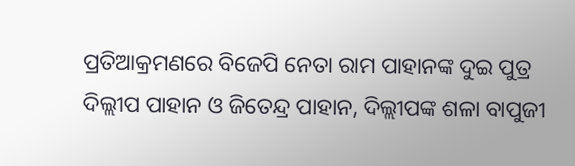ପ୍ରତିଆକ୍ରମଣରେ ବିଜେପି ନେତା ରାମ ପାହାନଙ୍କ ଦୁଇ ପୁତ୍ର ଦିଲ୍ଲୀପ ପାହାନ ଓ ଜିତେନ୍ଦ୍ର ପାହାନ, ଦିଲ୍ଲୀପଙ୍କ ଶଳା ବାପୁଜୀ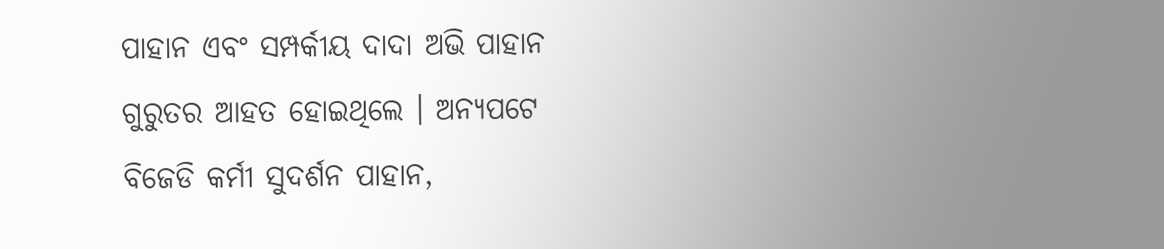ପାହାନ ଏବଂ ସମ୍ପର୍କୀୟ ଦାଦା ଅଭି ପାହାନ ଗୁରୁତର ଆହତ ହୋଇଥିଲେ । ଅନ୍ୟପଟେ ବିଜେଡି କର୍ମୀ ସୁଦର୍ଶନ ପାହାନ,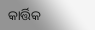କାର୍ତ୍ତିକ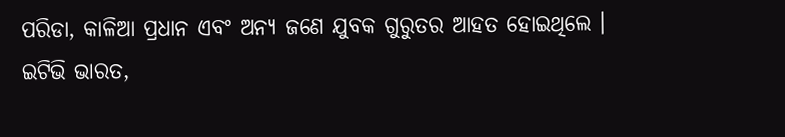ପରିଡା, କାଳିଆ ପ୍ରଧାନ ଏବଂ ଅନ୍ୟ ଜଣେ ଯୁବକ ଗୁରୁତର ଆହତ ହୋଇଥିଲେ ।
ଇଟିଭି ଭାରତ,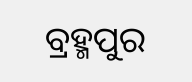ବ୍ରହ୍ମପୁର